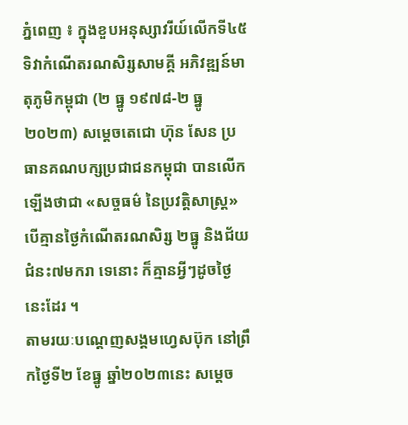ភ្នំពេញ ៖ ក្នុងខួបអនុស្សាវរីយ៍លើកទី៤៥ ទិវាកំណើតរណសិរ្សសាមគ្គី អភិវឌ្ឍន៍មាតុភូមិកម្ពុជា (២ ធ្នូ ១៩៧៨-២ ធ្នូ ២០២៣) សម្ដេចតេជោ ហ៊ុន សែន ប្រធានគណបក្សប្រជាជនកម្ពុជា បានលើកឡើងថាជា «សច្ចធម៌ នៃប្រវត្ដិសាស្ដ្រ» បើគ្មានថ្ងៃកំណើតរណសិរ្ស ២ធ្នូ និងជ័យជំនះ៧មករា ទេនោះ ក៏គ្មានអ្វីៗដូចថ្ងៃនេះដែរ ។
តាមរយៈបណ្ដេញសង្គមហ្វេសប៊ុក នៅព្រឹកថ្ងៃទី២ ខែធ្នូ ឆ្នាំ២០២៣នេះ សម្ដេច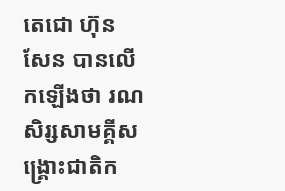តេជោ ហ៊ុន សែន បានលើកឡើងថា រណសិរ្សសាមគ្គីសង្រ្គោះជាតិក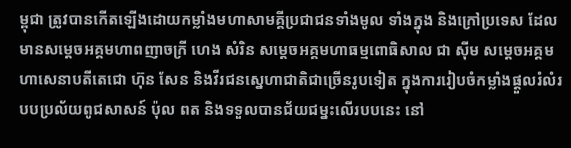ម្ពុជា ត្រូវបានកើតឡើងដោយកម្លាំងមហាសាមគ្គីប្រជាជនទាំងមូល ទាំងក្នុង និងក្រៅប្រទេស ដែលមានសម្តេចអគ្គមហាពញាចក្រី ហេង សំរិន សម្តេចអគ្គមហាធម្មពោធិសាល ជា ស៊ីម សម្តេចអគ្គមហាសេនាបតីតេជោ ហ៊ុន សែន និងវីរជនស្នេហាជាតិជាច្រើនរូបទៀត ក្នុងការរៀបចំកម្លាំងផ្ដួលរំលំរបបប្រល័យពូជសាសន៍ ប៉ុល ពត និងទទួលបានជ័យជម្នះលើរបបនេះ នៅ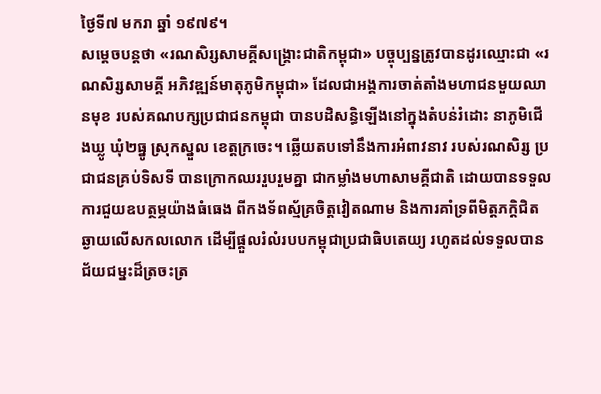ថ្ងៃទី៧ មករា ឆ្នាំ ១៩៧៩។
សម្ដេចបន្តថា «រណសិរ្សសាមគ្គីសង្គ្រោះជាតិកម្ពុជា» បច្ចុប្បន្នត្រូវបានដូរឈ្មោះជា «រណសិរ្សសាមគ្គី អភិវឌ្ឍន៍មាតុភូមិកម្ពុជា» ដែលជាអង្គការចាត់តាំងមហាជនមួយឈានមុខ របស់គណបក្សប្រជាជនកម្ពុជា បានបដិសន្ធិឡើងនៅក្នុងតំបន់រំដោះ នាភូមិជើងឃ្លូ ឃុំ២ធ្នូ ស្រុកស្នួល ខេត្ដក្រចេះ។ ឆ្លើយតបទៅនឹងការអំពាវនាវ របស់រណសិរ្ស ប្រជាជនគ្រប់ទិសទី បានក្រោកឈររួបរួមគ្នា ជាកម្លាំងមហាសាមគ្គីជាតិ ដោយបានទទួលការជួយឧបត្ថម្ភយ៉ាងធំធេង ពីកងទ័ពស្ម័គ្រចិត្ដវៀតណាម និងការគាំទ្រពីមិត្ដភក្ដិជិតឆ្ងាយលើសកលលោក ដើម្បីផ្ដួលរំលំរបបកម្ពុជាប្រជាធិបតេយ្យ រហូតដល់ទទួលបានជ័យជម្នះដ៏ត្រចះត្រ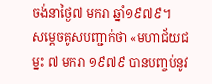ចង់នាថ្ងៃ៧ មករា ឆ្នាំ១៩៧៩។
សម្ដេចគូសបញ្ជាក់ថា «មហាជ័យជម្នះ ៧ មករា ១៩៧៩ បានបពា្ចប់នូវ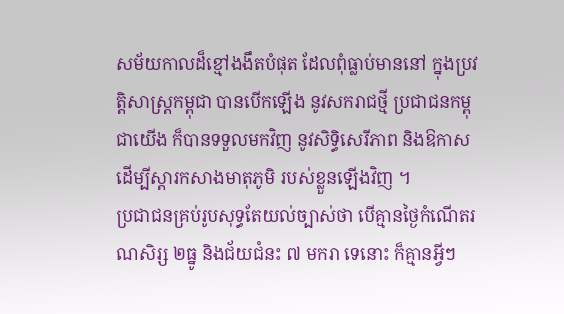សម័យកាលដ៏ខ្មៅងងឹតបំផុត ដែលពុំធ្លាប់មាននៅ ក្នុងប្រវត្ដិសាស្ដ្រកម្ពុជា បានបើកឡើង នូវសករាជថ្មី ប្រជាជនកម្ពុជាយើង ក៏បានទទួលមកវិញ នូវសិទ្ធិសេរីភាព និងឱកាស ដើម្បីស្ដារកសាងមាតុភូមិ របស់ខ្លួនឡើងវិញ ។
ប្រជាជនគ្រប់រូបសុទ្ធតែយល់ច្បាស់ថា បើគ្មានថ្ងៃកំណើតរណសិរ្ស ២ធ្នូ និងជ័យជំនះ ៧ មករា ទេនោះ ក៏គ្មានអ្វីៗ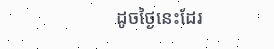ដូចថ្ងៃនេះដែរ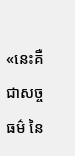«នេះគឺជាសច្ចធម៌ នៃ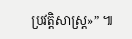ប្រវត្ដិសាស្ដ្រ»” ៕